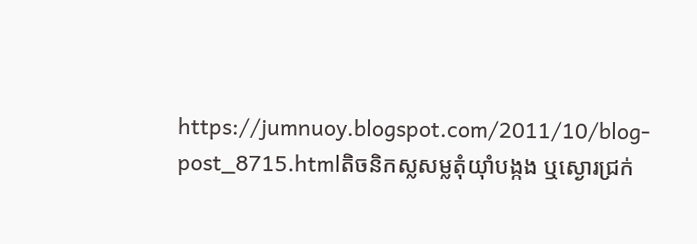https://jumnuoy.blogspot.com/2011/10/blog-post_8715.htmlតិចនិកស្លសម្លតុំយ៉ាំបង្កង ឬស្ងោរជ្រក់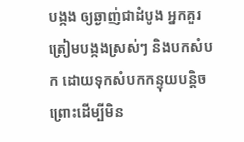បង្កង ឲ្យឆ្ងាញ់ជាដំបូង អ្នកគួរត្រៀមបង្កងស្រស់ៗ និងបកសំបក ដោយទុកសំបកកន្ទុយបន្តិច ព្រោះដើម្បីមិន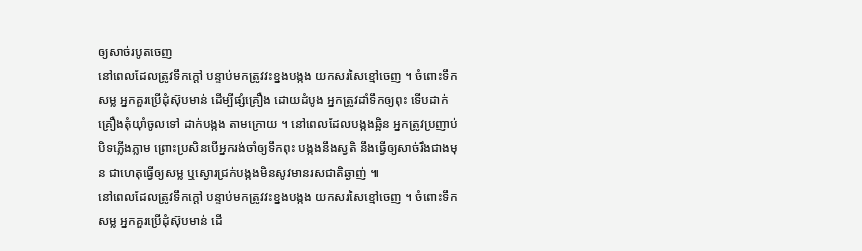ឲ្យសាច់របូតចេញ
នៅពេលដែលត្រូវទឹកក្តៅ បន្ទាប់មកត្រូវវះខ្នងបង្កង យកសរសៃខ្មៅចេញ ។ ចំពោះទឹកសម្ល អ្នកគួរប្រើដុំស៊ុបមាន់ ដើម្បីផ្សំគ្រឿង ដោយដំបូង អ្នកត្រូវដាំទឹកឲ្យពុះ ទើបដាក់គ្រឿងតុំយ៉ាំចូលទៅ ដាក់បង្កង តាមក្រោយ ។ នៅពេលដែលបង្កងឆ្អិន អ្នកត្រូវប្រញាប់បិទភ្លើងភ្លាម ព្រោះប្រសិនបើអ្នករង់ចាំឲ្យទឹកពុះ បង្កងនឹងស្វតិ នឹងធ្វើឲ្យសាច់រឹងជាងមុន ជាហេតុធ្វើឲ្យសម្ល ឬស្ងោរជ្រក់បង្កងមិនសូវមានរសជាតិឆ្ងាញ់ ៕
នៅពេលដែលត្រូវទឹកក្តៅ បន្ទាប់មកត្រូវវះខ្នងបង្កង យកសរសៃខ្មៅចេញ ។ ចំពោះទឹកសម្ល អ្នកគួរប្រើដុំស៊ុបមាន់ ដើ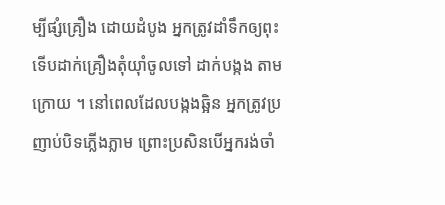ម្បីផ្សំគ្រឿង ដោយដំបូង អ្នកត្រូវដាំទឹកឲ្យពុះ ទើបដាក់គ្រឿងតុំយ៉ាំចូលទៅ ដាក់បង្កង តាមក្រោយ ។ នៅពេលដែលបង្កងឆ្អិន អ្នកត្រូវប្រញាប់បិទភ្លើងភ្លាម ព្រោះប្រសិនបើអ្នករង់ចាំ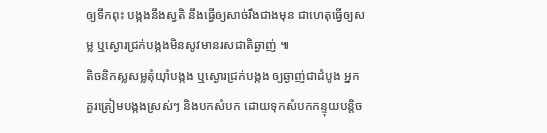ឲ្យទឹកពុះ បង្កងនឹងស្វតិ នឹងធ្វើឲ្យសាច់រឹងជាងមុន ជាហេតុធ្វើឲ្យសម្ល ឬស្ងោរជ្រក់បង្កងមិនសូវមានរសជាតិឆ្ងាញ់ ៕
តិចនិកស្លសម្លតុំយ៉ាំបង្កង ឬស្ងោរជ្រក់បង្កង ឲ្យឆ្ងាញ់ជាដំបូង អ្នកគួរត្រៀមបង្កងស្រស់ៗ និងបកសំបក ដោយទុកសំបកកន្ទុយបន្តិច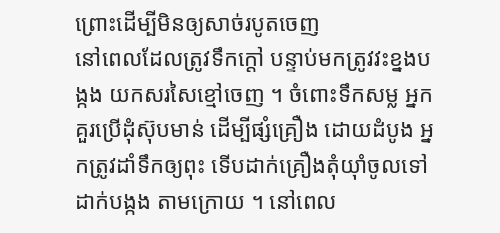ព្រោះដើម្បីមិនឲ្យសាច់របូតចេញ
នៅពេលដែលត្រូវទឹកក្តៅ បន្ទាប់មកត្រូវវះខ្នងបង្កង យកសរសៃខ្មៅចេញ ។ ចំពោះទឹកសម្ល អ្នកគួរប្រើដុំស៊ុបមាន់ ដើម្បីផ្សំគ្រឿង ដោយដំបូង អ្នកត្រូវដាំទឹកឲ្យពុះ ទើបដាក់គ្រឿងតុំយ៉ាំចូលទៅ ដាក់បង្កង តាមក្រោយ ។ នៅពេល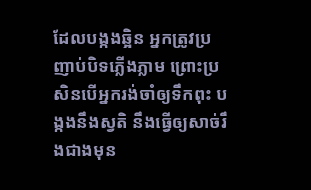ដែលបង្កងឆ្អិន អ្នកត្រូវប្រញាប់បិទភ្លើងភ្លាម ព្រោះប្រសិនបើអ្នករង់ចាំឲ្យទឹកពុះ បង្កងនឹងស្វតិ នឹងធ្វើឲ្យសាច់រឹងជាងមុន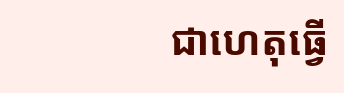ជាហេតុធ្វើ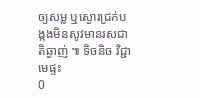ឲ្យសម្ល ឬស្ងោរជ្រក់បង្កងមិនសូវមានរសជាតិឆ្ងាញ់ ៕ ទិចនិច វិជ្ជាមេផ្ទះ
0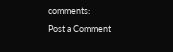comments:
Post a Comment